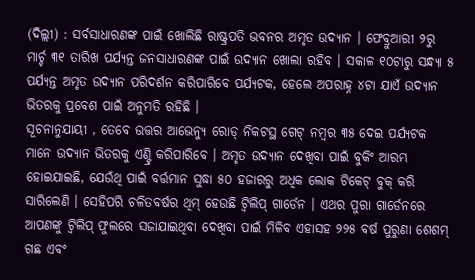(ଦିଲ୍ଲୀ) : ସର୍ବସାଧାରଣଙ୍କ ପାଇଁ ଖୋଲିଛି ରାଷ୍ଟ୍ରପତି ଭବନର ଅମୃତ ଉଦ୍ୟାନ । ଫେବ୍ରୁଆରୀ ୨ରୁ ମାର୍ଚ୍ଚ ୩୧ ତାରିଖ ପର୍ଯ୍ୟନ୍ତ ଜନସାଧାରଣଙ୍କ ପାଇଁ ଉଦ୍ୟାନ ଖୋଲା ରହିବ । ସକାଳ ୧୦ଟାରୁ ସନ୍ଧ୍ୟା ୫ ପର୍ଯ୍ୟନ୍ତ ଅମୃତ ଉଦ୍ୟାନ ପରିଦର୍ଶନ କରିପାରିବେ ପର୍ଯ୍ୟଟକ, ହେଲେ ଅପରାହ୍ନ ୪ଟା ଯାଏଁ ଉଦ୍ୟାନ ଭିତରକୁ ପ୍ରବେଶ ପାଇଁ ଅନୁମତି ରହିଛି ।
ସୂଚନାନୁଯାୟୀ , ତେବେ ଉତ୍ତର ଆଭେନ୍ୟୁ ରୋଡ୍ ନିକଟସ୍ଥ ଗେଟ୍ ନମ୍ବର ୩୫ ଦେଇ ପର୍ଯ୍ୟଟକ ମାନେ ଉଦ୍ୟାନ ଭିତରକୁ ଏଣ୍ଟ୍ରି କରିପାରିବେ । ଅମୃତ ଉଦ୍ୟାନ ଦେଖିବା ପାଇଁ ବୁକିଂ ଆରମ୍ଭ ହୋଇଯାଇଛି, ଯେଉଁଥି ପାଇଁ ବର୍ତ୍ତମାନ ସୁଦ୍ଧା ୫୦ ହଜାରରୁ ଅଧିକ ଲୋକ ଟିକେଟ୍ ବୁକ୍ କରି ସାରିଲେଣି । ସେହିପରି ଚଳିତବର୍ଷର ଥିମ୍ ହେଉଛି ଟ୍ୱିଲିପ୍ ଗାର୍ଡେନ । ଏଥର ପୁରା ଗାର୍ଡେନରେ ଆପଣଙ୍କୁ ଟ୍ୱିଲିପ୍ ଫୁଲରେ ସଜାଯାଇଥିବା ଦେଖିବା ପାଇଁ ମିଳିବ ଏହାସହ ୨୨୫ ବର୍ଷ ପୁରୁଣା ଶେଶମ୍ ଗଛ ଏବଂ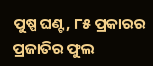ପୁଷ୍ପ ଘଣ୍ଟ, ୮୫ ପ୍ରକାରର ପ୍ରଜାତିର ଫୁଲ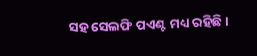ସହ ସେଲଫି ପଏଣ୍ଟ ମଧ୍ୟ ରହିଛି ।